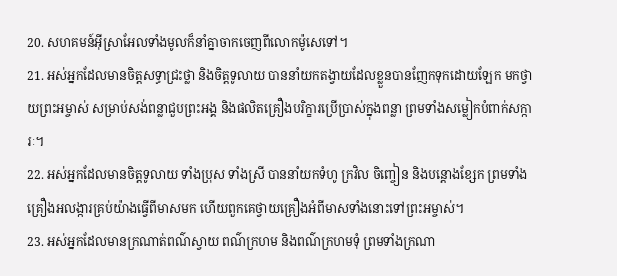20. សហគមន៍អ៊ីស្រាអែលទាំងមូលក៏នាំគ្នាចាកចេញពីលោកម៉ូសេទៅ។
21. អស់អ្នកដែលមានចិត្តសទ្ធាជ្រះថ្លា និងចិត្តទូលាយ បាននាំយកតង្វាយដែលខ្លួនបានញែកទុកដោយឡែក មកថ្វាយព្រះអម្ចាស់ សម្រាប់សង់ពន្លាជួបព្រះអង្គ និងផលិតគ្រឿងបរិក្ខារប្រើប្រាស់ក្នុងពន្លា ព្រមទាំងសម្លៀកបំពាក់សក្ការៈ។
22. អស់អ្នកដែលមានចិត្តទូលាយ ទាំងប្រុស ទាំងស្រី បាននាំយកទំហូ ក្រវិល ចិញ្ចៀន និងបន្តោងខ្សែក ព្រមទាំងគ្រឿងអលង្ការគ្រប់យ៉ាងធ្វើពីមាសមក ហើយពួកគេថ្វាយគ្រឿងអំពីមាសទាំងនោះទៅព្រះអម្ចាស់។
23. អស់អ្នកដែលមានក្រណាត់ពណ៌ស្វាយ ពណ៌ក្រហម និងពណ៌ក្រហមទុំ ព្រមទាំងក្រណា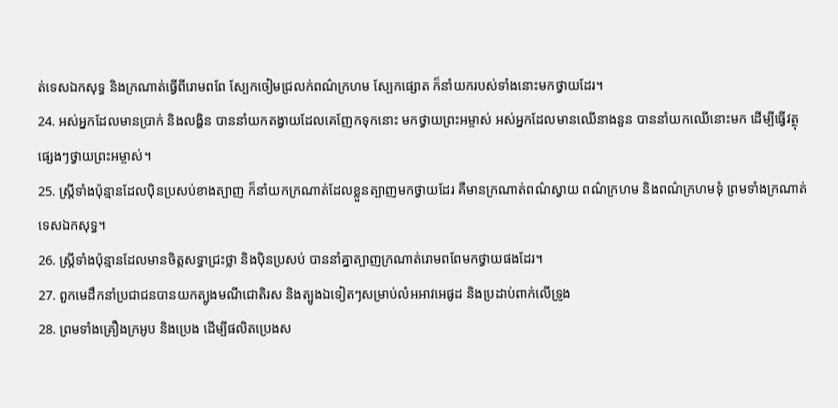ត់ទេសឯកសុទ្ធ និងក្រណាត់ធ្វើពីរោមពពែ ស្បែកចៀមជ្រលក់ពណ៌ក្រហម ស្បែកផ្សោត ក៏នាំយករបស់ទាំងនោះមកថ្វាយដែរ។
24. អស់អ្នកដែលមានប្រាក់ និងលង្ហិន បាននាំយកតង្វាយដែលគេញែកទុកនោះ មកថ្វាយព្រះអម្ចាស់ អស់អ្នកដែលមានឈើនាងនួន បាននាំយកឈើនោះមក ដើម្បីធ្វើវត្ថុផ្សេងៗថ្វាយព្រះអម្ចាស់។
25. ស្ត្រីទាំងប៉ុន្មានដែលប៉ិនប្រសប់ខាងត្បាញ ក៏នាំយកក្រណាត់ដែលខ្លួនត្បាញមកថ្វាយដែរ គឺមានក្រណាត់ពណ៌ស្វាយ ពណ៌ក្រហម និងពណ៌ក្រហមទុំ ព្រមទាំងក្រណាត់ទេសឯកសុទ្ធ។
26. ស្ត្រីទាំងប៉ុន្មានដែលមានចិត្តសទ្ធាជ្រះថ្លា និងប៉ិនប្រសប់ បាននាំគ្នាត្បាញក្រណាត់រោមពពែមកថ្វាយផងដែរ។
27. ពួកមេដឹកនាំប្រជាជនបានយកត្បូងមណីជោតិរស និងត្បូងឯទៀតៗសម្រាប់លំអអាវអេផូដ និងប្រដាប់ពាក់លើទ្រូង
28. ព្រមទាំងគ្រឿងក្រអូប និងប្រេង ដើម្បីផលិតប្រេងស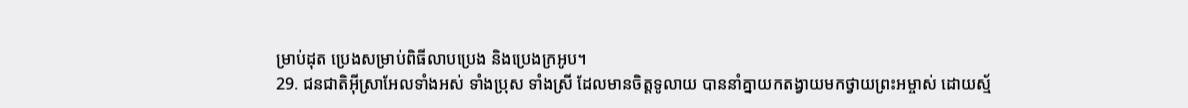ម្រាប់ដុត ប្រេងសម្រាប់ពិធីលាបប្រេង និងប្រេងក្រអូប។
29. ជនជាតិអ៊ីស្រាអែលទាំងអស់ ទាំងប្រុស ទាំងស្រី ដែលមានចិត្តទូលាយ បាននាំគ្នាយកតង្វាយមកថ្វាយព្រះអម្ចាស់ ដោយស្ម័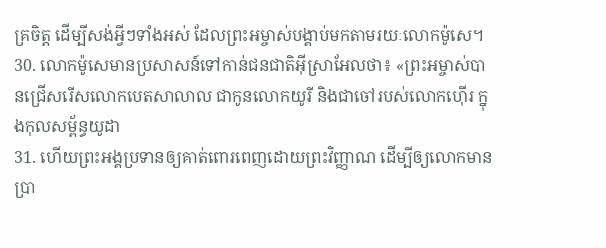គ្រចិត្ត ដើម្បីសង់អ្វីៗទាំងអស់ ដែលព្រះអម្ចាស់បង្គាប់មកតាមរយៈលោកម៉ូសេ។
30. លោកម៉ូសេមានប្រសាសន៍ទៅកាន់ជនជាតិអ៊ីស្រាអែលថា៖ «ព្រះអម្ចាស់បានជ្រើសរើសលោកបេតសាលាល ជាកូនលោកយូរី និងជាចៅរបស់លោកហ៊ើរ ក្នុងកុលសម្ព័ន្ធយូដា
31. ហើយព្រះអង្គប្រទានឲ្យគាត់ពោរពេញដោយព្រះវិញ្ញាណ ដើម្បីឲ្យលោកមានប្រា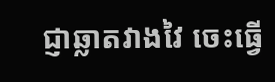ជ្ញាឆ្លាតវាងវៃ ចេះធ្វើ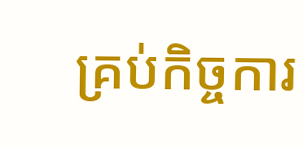គ្រប់កិច្ចការ